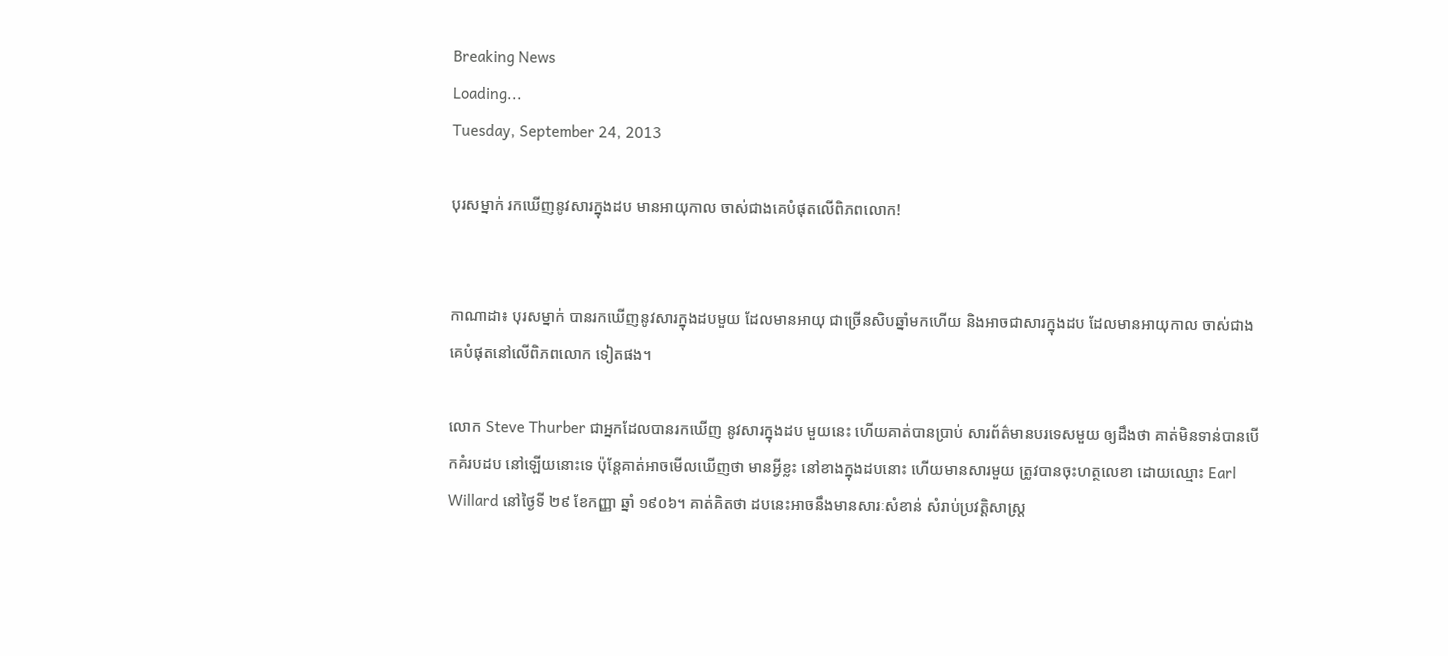Breaking News
Loading...
Tuesday, September 24, 2013

បុរសម្នាក់ រកឃើញនូវសារក្នុងដប មានអាយុកាល ចាស់ជាងគេបំផុតលើពិភពលោក!


កាណាដា៖ បុរសម្នាក់ បានរកឃើញនូវសារក្នុងដបមួយ ដែលមានអាយុ ជាច្រើនសិបឆ្នាំមកហើយ និងអាចជាសារក្នុងដប ដែលមានអាយុកាល ចាស់ជាងគេបំផុតនៅលើពិភពលោក ទៀតផង។

លោក Steve Thurber ជាអ្នកដែលបានរកឃើញ នូវសារក្នុងដប មួយនេះ ហើយគាត់បានប្រាប់ សារព័ត៌មានបរទេសមួយ ឲ្យដឹងថា គាត់មិនទាន់បានបើកគំរបដប នៅឡើយនោះទេ ប៉ុន្តែគាត់អាចមើលឃើញថា មានអ្វីខ្លះ នៅខាងក្នុងដបនោះ ហើយមានសារមួយ ត្រូវបានចុះហត្ថលេខា ដោយឈ្មោះ Earl Willard នៅថ្ងៃទី ២៩ ខែកញ្ញា ឆ្នាំ ១៩០៦។ គាត់គិតថា ដបនេះអាចនឹងមានសារៈសំខាន់ សំរាប់ប្រវត្តិសាស្រ្ត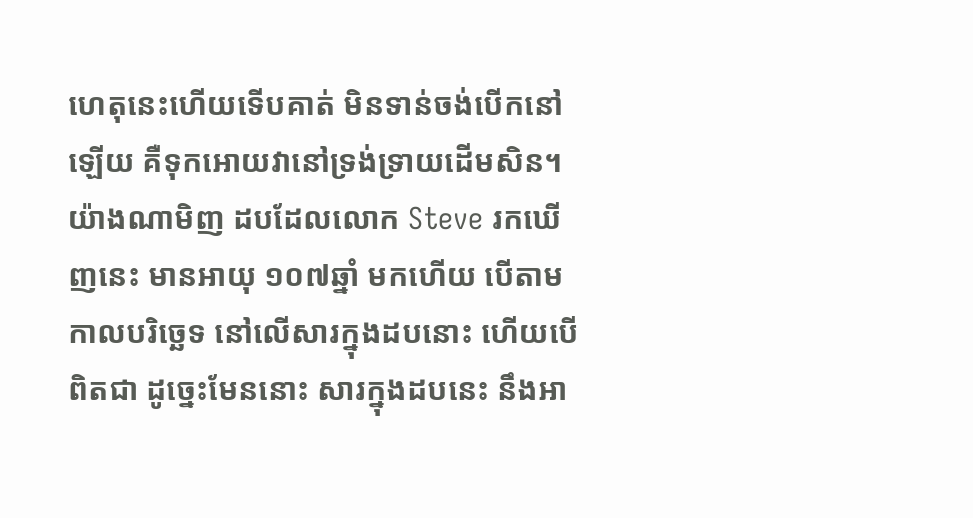ហេតុនេះហើយទើបគាត់ មិនទាន់ចង់បើកនៅឡើយ គឺទុកអោយវានៅទ្រង់ទ្រាយដើមសិន។ យ៉ាងណាមិញ ដបដែលលោក Steve រកឃើញនេះ មានអាយុ ១០៧ឆ្នាំ មកហើយ បើតាមកាលបរិច្ឆេទ នៅលើសារក្នុងដបនោះ ហើយបើពិតជា ដូច្នេះមែននោះ សារក្នុងដបនេះ នឹងអា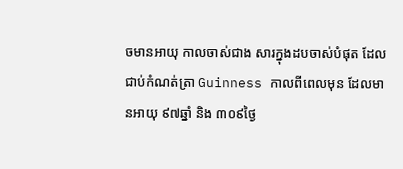ចមានអាយុ កាលចាស់ជាង សារក្នុងដបចាស់បំផុត ដែលជាប់កំណត់ត្រា Guinness កាលពីពេលមុន ដែលមានអាយុ ៩៧ឆ្នាំ និង ៣០៩ថ្ងៃ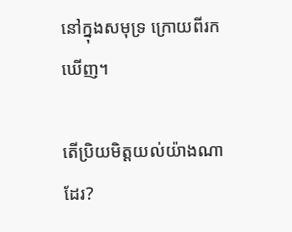នៅក្នុងសមុទ្រ ក្រោយពីរកឃើញ។

តើប្រិយមិត្តយល់យ៉ាងណាដែរ?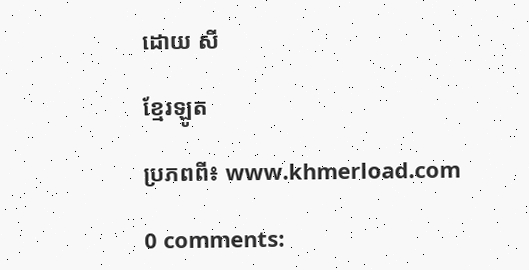ដោយ សី

ខ្មែរឡូត

ប្រភពពី៖ www.khmerload.com

0 comments: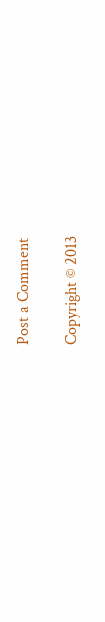Post a Comment

Copyright © 2013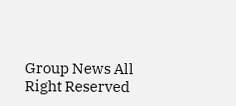Group News All Right Reserved